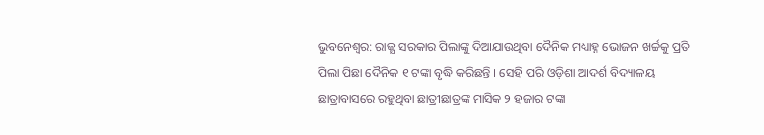ଭୁବନେଶ୍ବର: ରାଜ୍ଯ ସରକାର ପିଲାଙ୍କୁ ଦିଆଯାଉଥିବା ଦୈନିକ ମଧ୍ୟାହ୍ନ ଭୋଜନ ଖର୍ଚ୍ଚକୁ ପ୍ରତି ପିଲା ପିଛା ଦୈନିକ ୧ ଟଙ୍କା ବୃଦ୍ଧି କରିଛନ୍ତି । ସେହି ପରି ଓଡ଼ିଶା ଆଦର୍ଶ ବିଦ୍ୟାଳୟ ଛାତ୍ରାବାସରେ ରହୁଥିବା ଛାତ୍ରୀଛାତ୍ରଙ୍କ ମାସିକ ୨ ହଜାର ଟଙ୍କା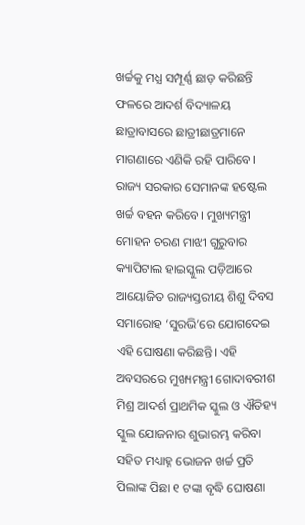ଖର୍ଚ୍ଚକୁ ମଧ୍ଯ ସମ୍ପୂର୍ଣ୍ଣ ଛାଡ଼ କରିଛନ୍ତି ଫଳରେ ଆଦର୍ଶ ବିଦ୍ୟାଳୟ ଛାତ୍ରାବାସରେ ଛାତ୍ରୀଛାତ୍ରମାନେ ମାଗଣାରେ ଏଣିକି ରହି ପାରିବେ। ରାଜ୍ୟ ସରକାର ସେମାନଙ୍କ ହଷ୍ଟେଲ ଖର୍ଚ୍ଚ ବହନ କରିବେ। ମୁଖ୍ୟମନ୍ତ୍ରୀ ମୋହନ ଚରଣ ମାଝୀ ଗୁରୁବାର କ୍ୟାପିଟାଲ ହାଇସ୍କୁଲ ପଡ଼ିଆରେ ଆୟୋଜିତ ରାଜ୍ୟସ୍ତରୀୟ ଶିଶୁ ଦିବସ ସମାରୋହ ‘ସୁରଭି’ରେ ଯୋଗଦେଇ ଏହି ଘୋଷଣା କରିଛନ୍ତି। ଏହି ଅବସରରେ ମୁଖ୍ୟମନ୍ତ୍ରୀ ଗୋଦାବରୀଶ ମିଶ୍ର ଆଦର୍ଶ ପ୍ରାଥମିକ ସ୍କୁଲ ଓ ଐତିହ୍ୟ ସ୍କୁଲ ଯୋଜନାର ଶୁଭାରମ୍ଭ କରିବା ସହିତ ମଧ୍ୟାହ୍ନ ଭୋଜନ ଖର୍ଚ୍ଚ ପ୍ରତି ପିଲାଙ୍କ ପିଛା ୧ ଟଙ୍କା ବୃଦ୍ଧି ଘୋଷଣା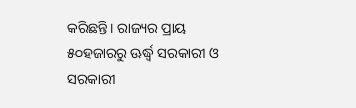କରିଛନ୍ତି। ରାଜ୍ୟର ପ୍ରାୟ ୫୦ହଜାରରୁ ଊର୍ଦ୍ଧ୍ୱ ସରକାରୀ ଓ ସରକାରୀ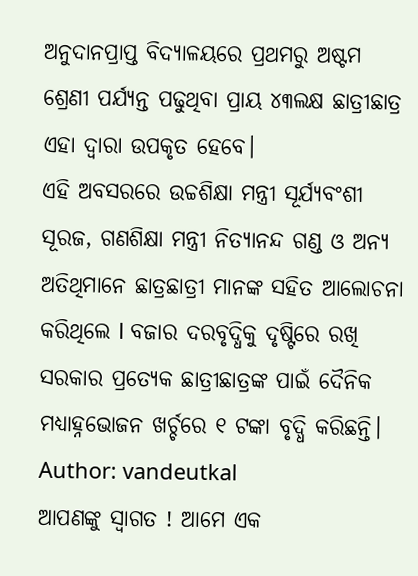ଅନୁଦାନପ୍ରାପ୍ତ ବିଦ୍ୟାଳୟରେ ପ୍ରଥମରୁ ଅଷ୍ଟମ ଶ୍ରେଣୀ ପର୍ଯ୍ୟନ୍ତ ପଢୁଥିବା ପ୍ରାୟ ୪୩ଲକ୍ଷ ଛାତ୍ରୀଛାତ୍ର ଏହା ଦ୍ଵାରା ଉପକୃତ ହେବେ।
ଏହି ଅବସରରେ ଉଚ୍ଚଶିକ୍ଷା ମନ୍ତ୍ରୀ ସୂର୍ଯ୍ୟବଂଶୀ ସୂରଜ, ଗଣଶିକ୍ଷା ମନ୍ତ୍ରୀ ନିତ୍ୟାନନ୍ଦ ଗଣ୍ଡ ଓ ଅନ୍ୟ ଅତିଥିମାନେ ଛାତ୍ରଛାତ୍ରୀ ମାନଙ୍କ ସହିତ ଆଲୋଚନା କରିଥିଲେ l ବଜାର ଦରବୃଦ୍ଧିକୁ ଦୃଷ୍ଟିରେ ରଖି ସରକାର ପ୍ରତ୍ୟେକ ଛାତ୍ରୀଛାତ୍ରଙ୍କ ପାଇଁ ଦୈନିକ ମଧ୍ୟାହ୍ନଭୋଜନ ଖର୍ଚ୍ଚରେ ୧ ଟଙ୍କା ବୃଦ୍ଧି କରିଛନ୍ତି।
Author: vandeutkal
ଆପଣଙ୍କୁ ସ୍ଵାଗତ ! ଆମେ ଏକ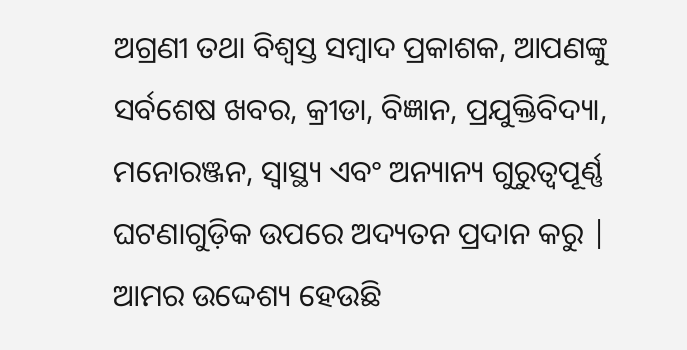ଅଗ୍ରଣୀ ତଥା ବିଶ୍ୱସ୍ତ ସମ୍ବାଦ ପ୍ରକାଶକ, ଆପଣଙ୍କୁ ସର୍ବଶେଷ ଖବର, କ୍ରୀଡା, ବିଜ୍ଞାନ, ପ୍ରଯୁକ୍ତିବିଦ୍ୟା, ମନୋରଞ୍ଜନ, ସ୍ୱାସ୍ଥ୍ୟ ଏବଂ ଅନ୍ୟାନ୍ୟ ଗୁରୁତ୍ୱପୂର୍ଣ୍ଣ ଘଟଣାଗୁଡ଼ିକ ଉପରେ ଅଦ୍ୟତନ ପ୍ରଦାନ କରୁ | ଆମର ଉଦ୍ଦେଶ୍ୟ ହେଉଛି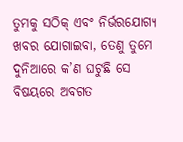ତୁମକୁ ସଠିକ୍ ଏବଂ ନିର୍ଭରଯୋଗ୍ୟ ଖବର ଯୋଗାଇବା, ତେଣୁ ତୁମେ ଦୁନିଆରେ କ’ଣ ଘଟୁଛି ସେ ବିଷୟରେ ଅବଗତ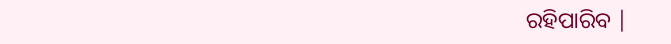ରହିପାରିବ |